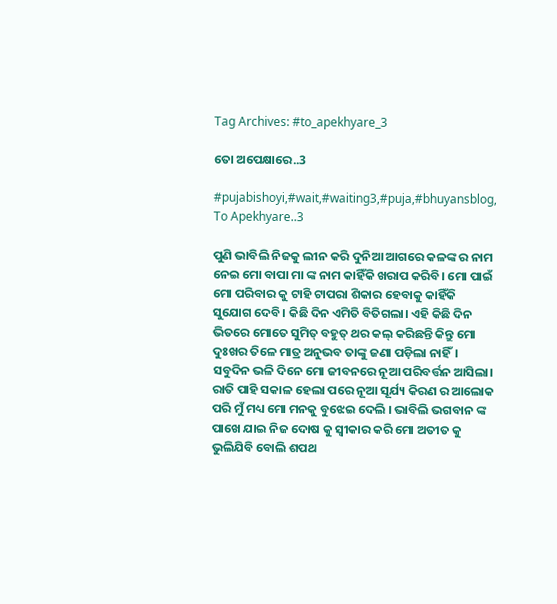Tag Archives: #to_apekhyare_3

ତୋ ଅପେକ୍ଷାରେ..3

#pujabishoyi,#wait,#waiting3,#puja,#bhuyansblog,
To Apekhyare..3

ପୁଣି ଭାବିଲି ନିଜକୁ ଲୀନ କରି ଦୁନିଆ ଆଗରେ କଳଙ୍କ ର ନାମ ନେଇ ମୋ ବାପା ମା ଙ୍କ ନାମ କାହିଁକି ଖରାପ କରିବି। ମୋ ପାଇଁ ମୋ ପରିବାର କୁ ଟାହି ଟାପରା ଶିକାର ହେବାକୁ କାହିଁକି ସୁଯୋଗ ଦେବି। କିଛି ଦିନ ଏମିତି ବିତିଗଲା। ଏହି କିଛି ଦିନ ଭିତରେ ମୋତେ ସୁମିତ୍ ବହୁତ୍ ଥର କଲ୍ କରିଛନ୍ତି କିନ୍ତୁ ମୋ ଦୁଃଖର ତିଳେ ମାତ୍ର ଅନୁଭବ ତାଙ୍କୁ ଜଣା ପଡ଼ିଲା ନାହିଁ। ସବୁଦିନ ଭଳି ଦିନେ ମୋ ଜୀବନରେ ନୂଆ ପରିବର୍ତ୍ତନ ଆସିଲା। ରାତି ପାହି ସକାଳ ହେଲା ପରେ ନୂଆ ସୂର୍ଯ୍ୟ କିରଣ ର ଆଲୋକ ପରି ମୁଁ ମଧ୍ୟ ମୋ ମନକୁ ବୁଝେଇ ଦେଲି । ଭାବିଲି ଭଗବାନ ଙ୍କ ପାଖେ ଯାଇ ନିଜ ଦୋଷ କୁ ସ୍ବୀକାର କରି ମୋ ଅତୀତ କୁ ଭୁଲିଯିବି ବୋଲି ଶପଥ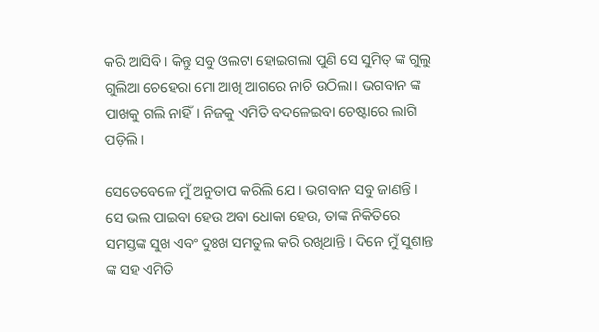କରି ଆସିବି । କିନ୍ତୁ ସବୁ ଓଲଟା ହୋଇଗଲା ପୁଣି ସେ ସୁମିତ୍ ଙ୍କ ଗୁଲୁ ଗୁଲିଆ ଚେହେରା ମୋ ଆଖି ଆଗରେ ନାଚି ଉଠିଲା। ଭଗବାନ ଙ୍କ ପାଖକୁ ଗଲି ନାହିଁ। ନିଜକୁ ଏମିତି ବଦଳେଇବା ଚେଷ୍ଟାରେ ଲାଗି ପଡ଼ିଲି।

ସେତେବେଳେ ମୁଁ ଅନୁତାପ କରିଲି ଯେ । ଭଗବାନ ସବୁ ଜାଣନ୍ତି । ସେ ଭଲ ପାଇବା ହେଉ ଅବା ଧୋକା ହେଉ, ତାଙ୍କ ନିକିତିରେ ସମସ୍ତଙ୍କ ସୁଖ ଏବଂ ଦୁଃଖ ସମତୁଲ କରି ରଖିଥାନ୍ତି । ଦିନେ ମୁଁ ସୁଶାନ୍ତ ଙ୍କ ସହ ଏମିତି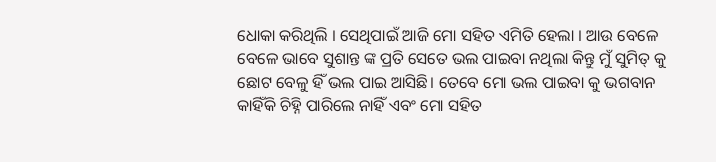ଧୋକା କରିଥିଲି । ସେଥିପାଇଁ ଆଜି ମୋ ସହିତ ଏମିତି ହେଲା । ଆଉ ବେଳେ ବେଳେ ଭାବେ ସୁଶାନ୍ତ ଙ୍କ ପ୍ରତି ସେତେ ଭଲ ପାଇବା ନଥିଲା କିନ୍ତୁ ମୁଁ ସୁମିତ୍ କୁ ଛୋଟ ବେଳୁ ହିଁ ଭଲ ପାଇ ଆସିଛି। ତେବେ ମୋ ଭଲ ପାଇବା କୁ ଭଗବାନ କାହିଁକି ଚିହ୍ନି ପାରିଲେ ନାହିଁ ଏବଂ ମୋ ସହିତ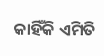କାହିଁକି ଏମିତି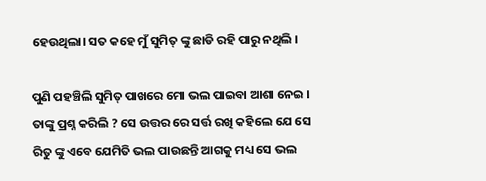ହେଉଥିଲା। ସତ କହେ ମୁଁ ସୁମିତ୍ ଙ୍କୁ ଛାଡି ରହି ପାରୁ ନଥିଲି ।

ପୁଣି ପହଞ୍ଚିଲି ସୁମିତ୍ ପାଖରେ ମୋ ଭଲ ପାଇବା ଆଶା ନେଇ । ତାଙ୍କୁ ପ୍ରଶ୍ନ କରିଲି ? ସେ ଉତ୍ତର ରେ ସର୍ତ୍ତ ରଖି କହିଲେ ଯେ ସେ ରିତୁ ଙ୍କୁ ଏବେ ଯେମିତି ଭଲ ପାଉଛନ୍ତି ଆଗକୁ ମଧ୍ୟ ସେ ଭଲ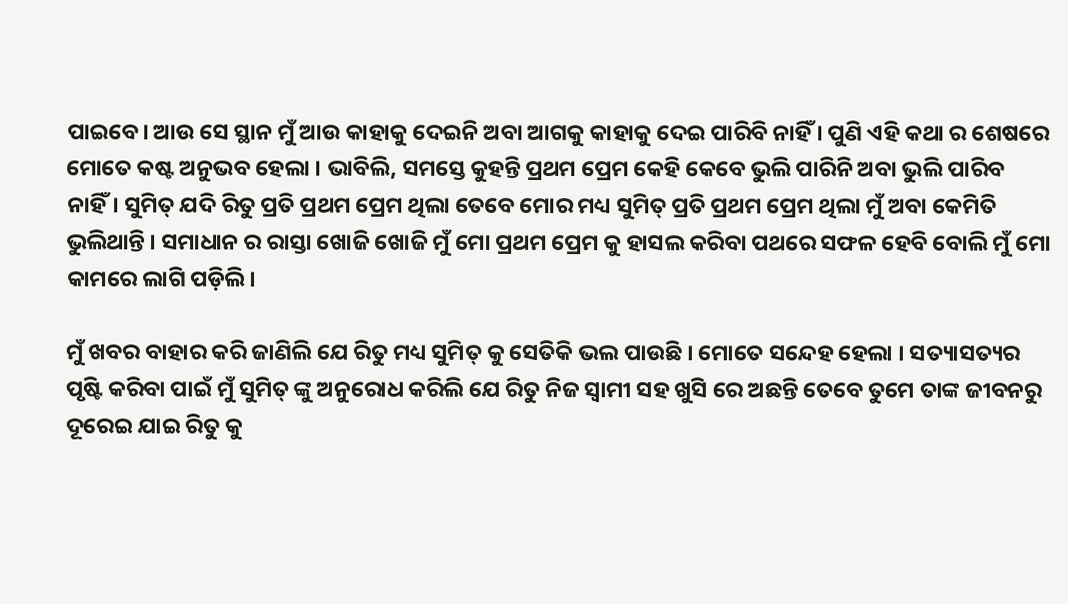ପାଇବେ। ଆଉ ସେ ସ୍ଥାନ ମୁଁ ଆଉ କାହାକୁ ଦେଇନି ଅବା ଆଗକୁ କାହାକୁ ଦେଇ ପାରିବି ନାହିଁ । ପୁଣି ଏହି କଥା ର ଶେଷରେ ମୋତେ କଷ୍ଟ ଅନୁଭବ ହେଲା । ଭାବିଲି, ସମସ୍ତେ କୁହନ୍ତି ପ୍ରଥମ ପ୍ରେମ କେହି କେବେ ଭୁଲି ପାରିନି ଅବା ଭୁଲି ପାରିବ ନାହିଁ। ସୁମିତ୍ ଯଦି ରିତୁ ପ୍ରତି ପ୍ରଥମ ପ୍ରେମ ଥିଲା ତେବେ ମୋର ମଧ୍ୟ ସୁମିତ୍ ପ୍ରତି ପ୍ରଥମ ପ୍ରେମ ଥିଲା ମୁଁ ଅବା କେମିତି ଭୁଲିଥାନ୍ତି । ସମାଧାନ ର ରାସ୍ତା ଖୋଜି ଖୋଜି ମୁଁ ମୋ ପ୍ରଥମ ପ୍ରେମ କୁ ହାସଲ କରିବା ପଥରେ ସଫଳ ହେବି ବୋଲି ମୁଁ ମୋ କାମରେ ଲାଗି ପଡ଼ିଲି।

ମୁଁ ଖବର ବାହାର କରି ଜାଣିଲି ଯେ ରିତୁ ମଧ୍ୟ ସୁମିତ୍ କୁ ସେତିକି ଭଲ ପାଉଛି । ମୋତେ ସନ୍ଦେହ ହେଲା । ସତ୍ୟାସତ୍ୟର ପୃଷ୍ଟି କରିବା ପାଇଁ ମୁଁ ସୁମିତ୍ ଙ୍କୁ ଅନୁରୋଧ କରିଲି ଯେ ରିତୁ ନିଜ ସ୍ବାମୀ ସହ ଖୁସି ରେ ଅଛନ୍ତି ତେବେ ତୁମେ ତାଙ୍କ ଜୀବନରୁ ଦୂରେଇ ଯାଇ ରିତୁ କୁ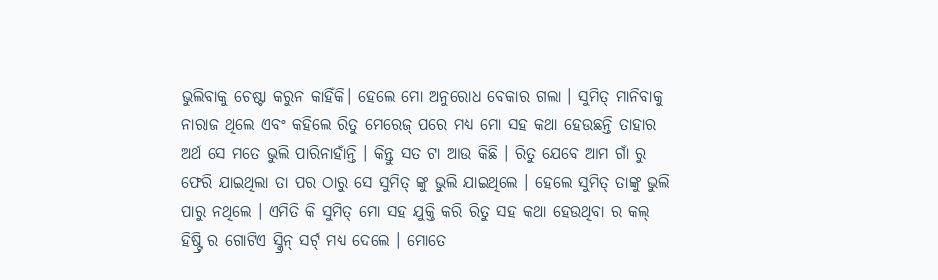ଭୁଲିବାକୁ ଚେଷ୍ଟା କରୁନ କାହିଁକି। ହେଲେ ମୋ ଅନୁରୋଧ ବେକାର ଗଲା । ସୁମିତ୍ ମାନିବାକୁ ନାରାଜ ଥିଲେ ଏବଂ କହିଲେ ରିତୁ ମେରେଜ୍ ପରେ ମଧ୍ୟ ମୋ ସହ କଥା ହେଉଛନ୍ତି ତାହାର ଅର୍ଥ ସେ ମତେ ଭୁଲି ପାରିନାହାଁନ୍ତି । କିନ୍ତୁ ସତ ଟା ଆଉ କିଛି । ରିତୁ ଯେବେ ଆମ ଗାଁ ରୁ ଫେରି ଯାଇଥିଲା ତା ପର ଠାରୁ ସେ ସୁମିତ୍ ଙ୍କୁ ଭୁଲି ଯାଇଥିଲେ । ହେଲେ ସୁମିତ୍ ତାଙ୍କୁ ଭୁଲି ପାରୁ ନଥିଲେ । ଏମିତି କି ସୁମିତ୍ ମୋ ସହ ଯୁକ୍ତି କରି ରିତୁ ସହ କଥା ହେଉଥିବା ର କଲ୍ ହିଷ୍ଟ୍ରି ର ଗୋଟିଏ ସ୍କ୍ରିନ୍ ସର୍ଟ୍ ମଧ୍ୟ ଦେଲେ । ମୋତେ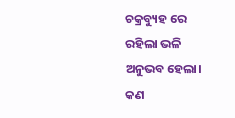ଚକ୍ରବ୍ୟୁହ ରେ ରହିଲା ଭଳି ଅନୁଭବ ହେଲା। କଣ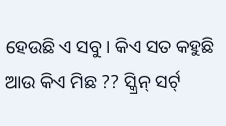ହେଉଛି ଏ ସବୁ। କିଏ ସତ କହୁଛି ଆଉ କିଏ ମିଛ ?? ସ୍କ୍ରିନ୍ ସର୍ଟ୍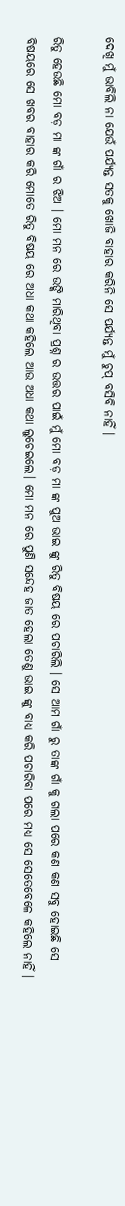ଦେଖି ମୁଁ ଭାବିଲି ନା ଯେଉଁ ପର୍ଯ୍ୟନ୍ତ ସତକୁ ଖୋଜି ବାହାର କରିନି ସେ ପର୍ଯ୍ୟନ୍ତ ମୁଁ ଚୁପ୍ ବସିବି ନାହିଁ ।

ରିତୁ ହେଉଛି ମୋ ବଡ଼ ମା ଙ୍କ ଗାଁ ର ଝିଅ । ମୋ ମନ ରେ ଉଙ୍କି ମାରିଥିବା ପ୍ରଶ୍ନ ର ଉତ୍ତର ପାଇଁ ମୁଁ ମୋ ବଡ଼ ମା ଙ୍କ ପୁଅ ଭାଇ ଙ୍କୁ ରିତୁ ବିଷୟ ରେ ପଚାରିଲି । ସେ ଆମ ଗାଁ ରୁ ତାଙ୍କ ଗାଁ କୁ ଗଲା ପରେ କଣ କଣ ସବୁ ହୋଇଛି ସେ ବିଷୟରେ ସେ ଖବର ବାହାର କରି ମୋତେ ରିତୁ ବିଷୟ ରେ ଅଧା କଥା କହିଲେ ଆଉ ଅଧା କଥା ଲୁଚେଇଲେ। ମୋ ମନ ରେ ପୁଣି ସନ୍ଦେହ ଜାତ ହେଲା ତେଣୁ ଭାଇ ଙ୍କୁ ବାଧ୍ୟ କରି ପଚାରିବା ପରେ ମଧ୍ୟ ସେ ସେତେବେଳେ କହିଲେ ନାହିଁ ।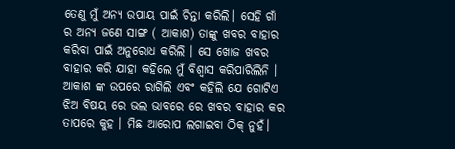ତେଣୁ ମୁଁ ଅନ୍ୟ ଉପାୟ ପାଇଁ ଚିନ୍ତା କରିଲି। ସେହି ଗାଁ ର ଅନ୍ୟ ଜଣେ ସାଙ୍ଗ ( ଆକାଶ) ତାଙ୍କୁ ଖବର ବାହାର କରିବା ପାଇଁ ଅନୁରୋଧ କରିଲି । ସେ ଖୋଜ ଖବର ବାହାର କରି ଯାହା କହିଲେ ମୁଁ ବିଶ୍ୱାସ କରିପାରିଲିନି । ଆକାଶ ଙ୍କ ଉପରେ ରାଗିଲି ଏବଂ କହିଲି ଯେ ଗୋଟିଏ ଝିଅ ବିଷୟ ରେ ଭଲ ଭାବରେ ରେ ଖବର ବାହାର କର ତାପରେ କୁହ । ମିଛ ଆରୋପ ଲଗାଇବା ଠିକ୍ ନୁହଁ।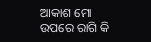ଆକାଶ ମୋ ଉପରେ ରାଗି କି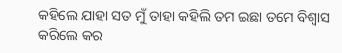କହିଲେ ଯାହା ସତ ମୁଁ ତାହା କହିଲି ତମ ଇଛା ତମେ ବିଶ୍ୱାସ କରିଲେ କର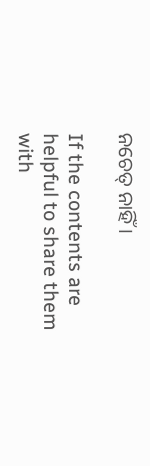ନଚେତ୍ ନାହିଁ ।

If the contents are helpful to share them with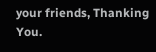your friends, Thanking You.